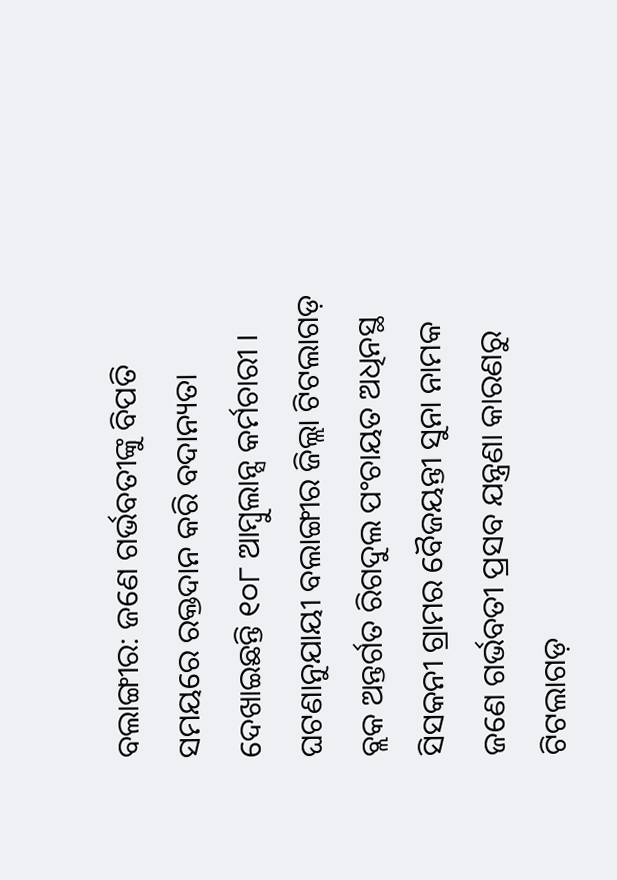ବଲାଙ୍ଗୀର: ଜଣେ ଗର୍ଭବତୀଙ୍କୁ ବିପତି ସମୟରେ ରକ୍ତଦାନ କରି ବଦାନ୍ୟତା ଦେଖାଇଛନ୍ତି ୧୦୮ ଆମ୍ବୁଲାନ୍ସ କର୍ମଚାରୀ । ଘଟଣାନୁଯାୟୀ ବଲାଙ୍ଗୀର ଜିଲ୍ଲା ଟିଟଲାଗଡ଼ ବ୍ଲକ ଅନ୍ତର୍ଗତ ରିଗଦୁଲ ପଂଚାୟତ ଅଧିନସ୍ଥ ସିସକନୀ ଗ୍ରାମର ବୈଜୟନ୍ତୀ ସୁନା ନାମକ ଜଣେ ଗର୍ଭବତୀ ପ୍ରସବ ଯନ୍ତ୍ରଣା କାରଣରୁ ଟିଟଲାଗଡ଼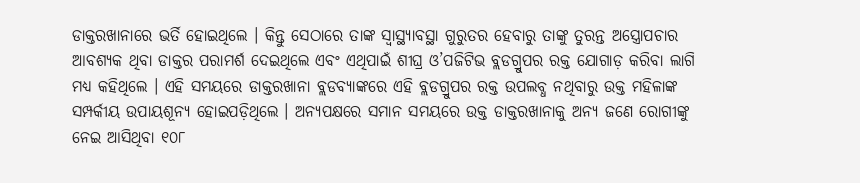ଡାକ୍ତରଖାନାରେ ଭର୍ତି ହୋଇଥିଲେ । କିନ୍ତୁ ସେଠାରେ ତାଙ୍କ ସ୍ୱାସ୍ଥ୍ୟାବସ୍ଥା ଗୁରୁତର ହେବାରୁ ତାଙ୍କୁ ତୁରନ୍ତ ଅସ୍ତ୍ରୋପଚାର ଆବଶ୍ୟକ ଥିବା ଡାକ୍ତର ପରାମର୍ଶ ଦେଇଥିଲେ ଏବଂ ଏଥିପାଇଁ ଶୀଘ୍ର ଓ’ପଜିଟିଭ ବ୍ଲଡଗ୍ରୁପର ରକ୍ତ ଯୋଗାଡ଼ କରିବା ଲାଗି ମଧ୍ୟ କହିଥିଲେ । ଏହି ସମୟରେ ଡାକ୍ତରଖାନା ବ୍ଲଡବ୍ୟାଙ୍କରେ ଏହି ବ୍ଲଡଗ୍ରୁପର ରକ୍ତ ଉପଲବ୍ଧ ନଥିବାରୁ ଉକ୍ତ ମହିଳାଙ୍କ ସମ୍ପର୍କୀୟ ଉପାୟଶୂନ୍ୟ ହୋଇପଡ଼ିଥିଲେ । ଅନ୍ୟପକ୍ଷରେ ସମାନ ସମୟରେ ଉକ୍ତ ଡାକ୍ତରଖାନାକୁ ଅନ୍ୟ ଜଣେ ରୋଗୀଙ୍କୁ ନେଇ ଆସିଥିବା ୧୦୮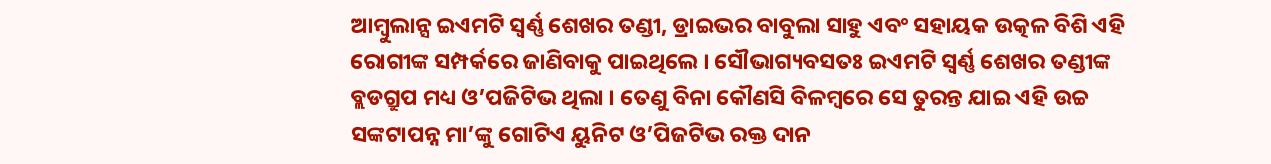ଆମ୍ବୁଲାନ୍ସ ଇଏମଟି ସ୍ୱର୍ଣ୍ଣ ଶେଖର ତଣ୍ଡୀ, ଡ୍ରାଇଭର ବାବୁଲା ସାହୁ ଏବଂ ସହାୟକ ଉତ୍କଳ ବିଶି ଏହି ରୋଗୀଙ୍କ ସମ୍ପର୍କରେ ଜାଣିବାକୁ ପାଇଥିଲେ । ସୌଭାଗ୍ୟବସତଃ ଇଏମଟି ସ୍ୱର୍ଣ୍ଣ ଶେଖର ତଣ୍ଡୀଙ୍କ ବ୍ଲଡଗ୍ରୁପ ମଧ୍ୟ ଓ’ପଜିଟିଭ ଥିଲା । ତେଣୁ ବିନା କୌଣସି ବିଳମ୍ବରେ ସେ ତୁରନ୍ତ ଯାଇ ଏହି ଉଚ୍ଚ ସଙ୍କଟାପନ୍ନ ମା’ଙ୍କୁ ଗୋଟିଏ ୟୁନିଟ ଓ’ପିଜଟିଭ ରକ୍ତ ଦାନ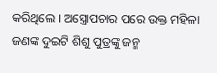କରିଥିଲେ । ଅସ୍ତ୍ରୋପଚାର ପରେ ଉକ୍ତ ମହିଳା ଜଣଙ୍କ ଦୁଇଟି ଶିଶୁ ପୁତ୍ରଙ୍କୁ ଜନ୍ମ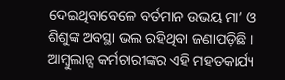ଦେଇଥିବାବେଳେ ବର୍ତମାନ ଉଭୟ ମା’ ଓ ଶିଶୁଙ୍କ ଅବସ୍ଥା ଭଲ ରହିଥିବା ଜଣାପଡ଼ିଛି । ଆମ୍ବୁଲାନ୍ସ କର୍ମଚାରୀଙ୍କର ଏହି ମହତକାର୍ଯ୍ୟ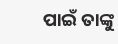ପାଇଁ ତାଙ୍କୁ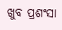ଖୁବ ପ୍ରଶଂସା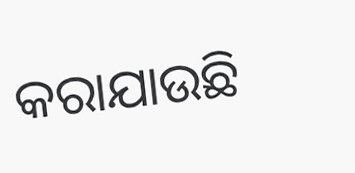କରାଯାଉଛି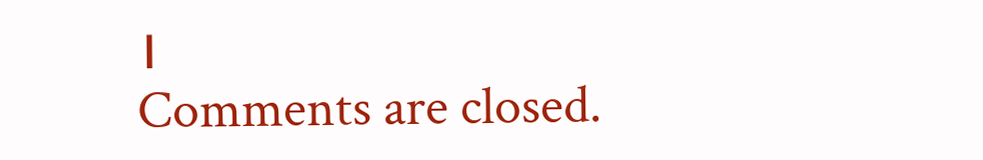।
Comments are closed.